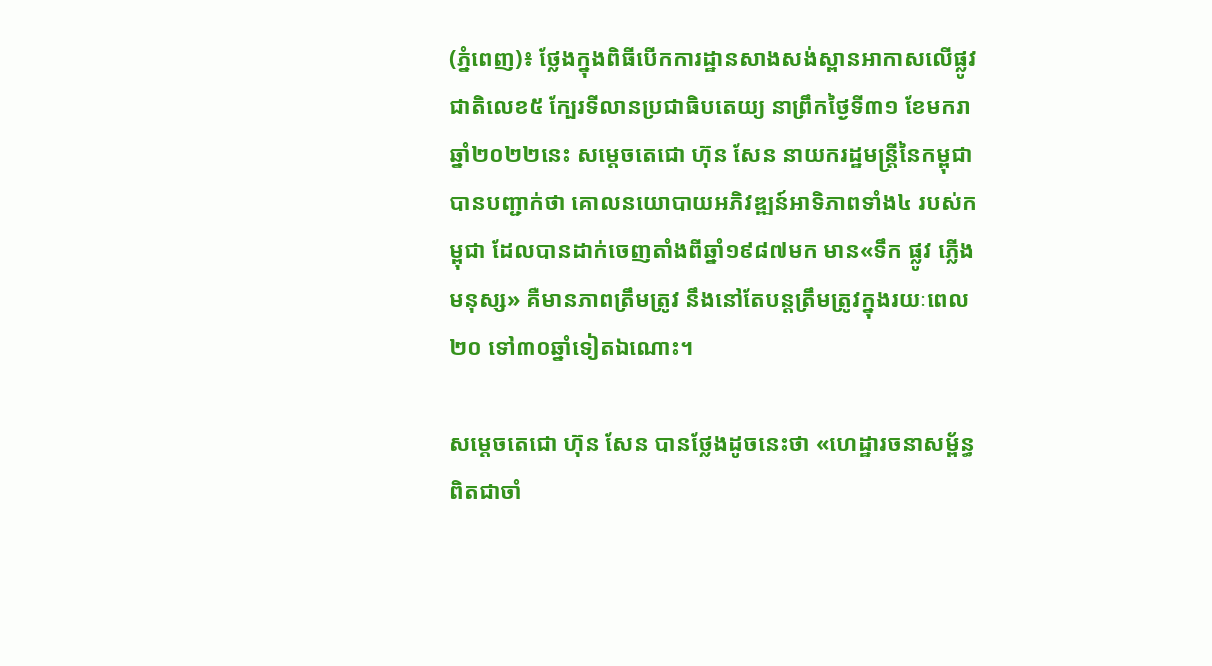(ភ្នំពេញ)៖ ថ្លែងក្នុងពិធីបើកការដ្ឋានសាងសង់ស្ពានអាកាសលើផ្លូវជាតិលេខ៥ ក្បែរទីលានប្រជាធិបតេយ្យ នាព្រឹកថ្ងៃទី៣១ ខែមករា ឆ្នាំ២០២២នេះ សម្តេចតេជោ ហ៊ុន សែន នាយករដ្ឋមន្រ្តីនៃកម្ពុជា បានបញ្ជាក់ថា គោលនយោបាយអភិវឌ្ឍន៍អាទិភាពទាំង៤ របស់កម្ពុជា ដែលបានដាក់ចេញតាំងពីឆ្នាំ១៩៨៧មក មាន«ទឹក ផ្លូវ ភ្លើង មនុស្ស» គឺមានភាពត្រឹមត្រូវ នឹងនៅតែបន្តត្រឹមត្រូវក្នុងរយៈពេល ២០ ទៅ៣០ឆ្នាំទៀតឯណោះ។

សម្តេចតេជោ ហ៊ុន សែន បានថ្លែងដូចនេះថា «ហេដ្ឋារចនាសម្ព័ន្ធពិតជាចាំ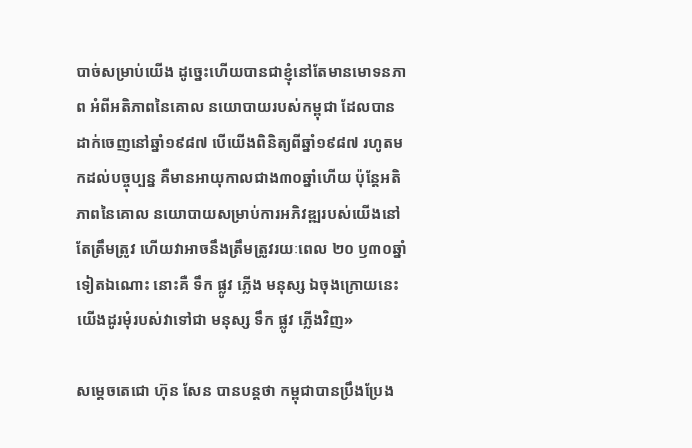បាច់សម្រាប់យើង ដូច្នេះហើយបានជាខ្ញុំនៅតែមានមោទនភាព អំពីអតិភាពនៃគោល នយោបាយរបស់កម្ពុជា ដែលបានដាក់ចេញនៅឆ្នាំ១៩៨៧ បើយើងពិនិត្យពីឆ្នាំ១៩៨៧ រហូតមកដល់បច្ចុប្បន្ន គឺមានអាយុកាលជាង៣០ឆ្នាំហើយ ប៉ុន្តែអតិភាពនៃគោល នយោបាយសម្រាប់ការអភិវឌ្ឍរបស់យើងនៅតែត្រឹមត្រូវ ហើយវាអាចនឹងត្រឹមត្រូវរយៈពេល ២០ ឫ៣០ឆ្នាំទៀតឯណោះ នោះគឺ ទឹក ផ្លូវ ភ្លើង មនុស្ស ឯចុងក្រោយនេះ យើងដូរមុំរបស់វាទៅជា មនុស្ស ទឹក ផ្លូវ ភ្លើងវិញ»

សម្តេចតេជោ ហ៊ុន សែន បានបន្តថា កម្ពុជាបានប្រឹងប្រែង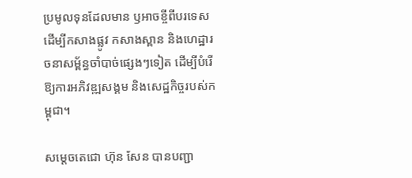ប្រមូលទុនដែលមាន ឫអាចខ្ចីពីបរទេស ដើម្បីកសាងផ្លូវ កសាងស្ពាន និងហេដ្ឋារចនាសម្ព័ន្ធចាំបាច់ផ្សេងៗទៀត ដើម្បីបំរើឱ្យការអភិវឌ្ឍសង្គម និងសេដ្ឋកិច្ចរបស់កម្ពុជា។

សម្តេចតេជោ ហ៊ុន សែន បានបញ្ជា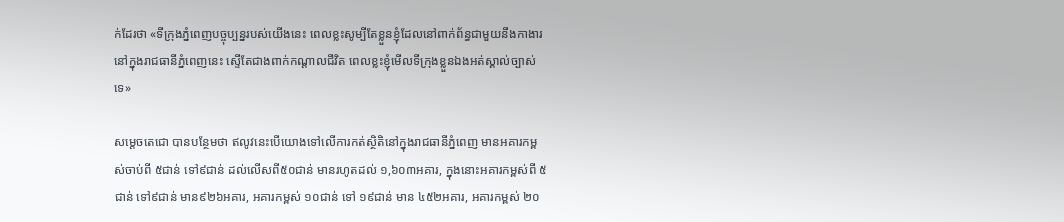ក់ដែរថា «ទីក្រុងភ្នំពេញបច្ចុប្បន្នរបស់យើងនេះ ពេលខ្លះសូម្បីតែខ្លួនខ្ញុំដែលនៅពាក់ព័ន្ធជាមួយនឹងកាងារនៅក្នុងរាជធានីភ្នំពេញនេះ ស្ទើតែជាងពាក់កណ្តាលជីវិត ពេលខ្លះខ្ញុំមើលទីក្រុងខ្លួនឯងអត់ស្គាល់ច្បាស់ទេ»

សម្តេចតេជោ បានបន្ថែមថា ឥលូវនេះបើយោងទៅលើការកត់ស្ថិតិនៅក្នុងរាជធានីភ្នំពេញ មានអគារកម្ពស់ចាប់ពី ៥ជាន់ ទៅ៩ជាន់ ដល់លើសពី៥០ជាន់ មានរហូតដល់ ១,៦០៣អគារ, ក្នុងនោះអគារកម្ពស់ពី ៥ជាន់ ទៅ៩ជាន់ មាន៩២៦អគារ, អគារកម្ពស់ ១០ជាន់ ទៅ ១៩ជាន់ មាន ៤៥២អគារ, អគារកម្ពស់ ២០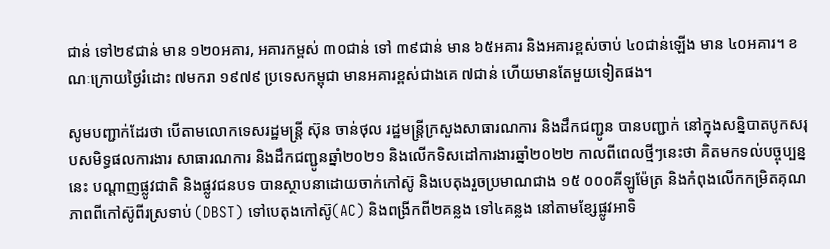ជាន់ ទៅ២៩ជាន់ មាន ១២០អគារ, អគារកម្ពស់ ៣០ជាន់ ទៅ ៣៩ជាន់ មាន ៦៥អគារ និងអគារខ្ពស់ចាប់ ៤០ជាន់ឡើង មាន ៤០អគារ។ ខណៈក្រោយថ្ងៃរំដោះ ៧មករា ១៩៧៩ ប្រទេសកម្ពុជា មានអគារខ្ពស់ជាងគេ ៧ជាន់ ហើយមានតែមួយទៀតផង។

សូមបញ្ជាក់ដែរថា បើតាមលោកទេសរដ្ឋមន្ត្រី ស៊ុន ចាន់ថុល រដ្ឋមន្ត្រីក្រសួងសាធារណការ និងដឹកជញ្ជូន បានបញ្ជាក់ នៅក្នុងសន្និបាតបូកសរុបសមិទ្ធផលការងារ សាធារណការ និងដឹកជញ្ជូនឆ្នាំ២០២១ និងលើកទិសដៅការងារឆ្នាំ២០២២ កាលពីពេលថ្មីៗនេះថា គិតមកទល់បច្ចុប្បន្ននេះ បណ្តាញផ្លូវជាតិ និងផ្លូវជនបទ បានស្ថាបនាដោយចាក់កៅស៊ូ និងបេតុងរួចប្រមាណជាង ១៥ ០០០គីឡូម៉ែត្រ និងកំពុងលើកកម្រិតគុណភាពពីកៅស៊ូពីរស្រទាប់ (DBST) ទៅបេតុងកៅស៊ូ(AC) និងពង្រីកពី២គន្លង ទៅ៤គន្លង នៅតាមខ្សែផ្លូវអាទិ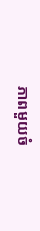ភាពមួយចំ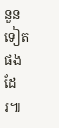នួនទៀតផងដែរ៕